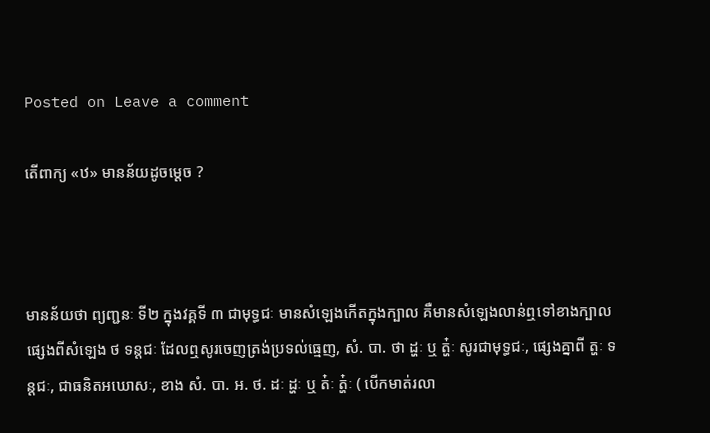Posted on Leave a comment

តើពាក្យ «ឋ» មានន័យដូចម្ដេច ?



មានន័យថា ព្យញ្ជនៈ ទី២ ក្នុងវគ្គទី ៣ ជាមុទ្ធជៈ មានសំឡេងកើតក្នុងក្បាល គឺមានសំឡេងលាន់ឮទៅខាងក្បាល ផ្សេងពីសំឡេង ថ ទន្តជៈ ដែលឮសូរចេញត្រង់ប្រទល់ធ្មេញ, សំ. បា. ថា ដ្ហៈ ឬ ត្ហ៎ៈ សូរជាមុទ្ធជៈ, ផ្សេងគ្នាពី ត្ហៈ ទន្ដជៈ, ជាធនិតអឃោសៈ, ខាង សំ. បា. អ. ថ. ដៈ ដ្ហៈ ឬ ត៎ៈ ត្ហ៎ៈ ( បើកមាត់រលា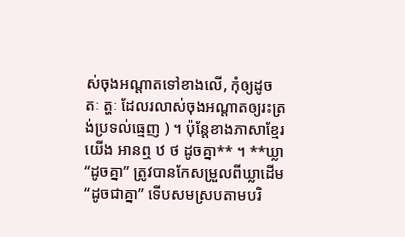ស់ចុងអណ្ដាតទៅខាងលើ, កុំឲ្យដូច តៈ ត្ហៈ ដែលរលាស់ចុងអណ្ដាតឲ្យរះត្រង់ប្រទល់ធ្មេញ ) ។ ប៉ុន្តែខាងភាសាខ្មែរយើង អានឮ ឋ ថ ដូចគ្នា** ។ **ឃ្លា “ដូចគ្នា” ត្រូវបានកែសម្រួលពីឃ្លាដើម “ដូចជាគ្នា” ទើបសមស្របតាមបរិ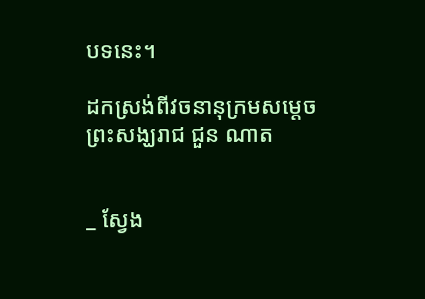បទនេះ។

ដកស្រង់ពីវចនានុក្រមសម្ដេចព្រះសង្ឃរាជ ជួន ណាត


_ ស្វែង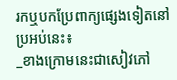រកឬបកប្រែពាក្យផ្សេងទៀតនៅប្រអប់នេះ៖
_ខាងក្រោមនេះជាសៀវភៅ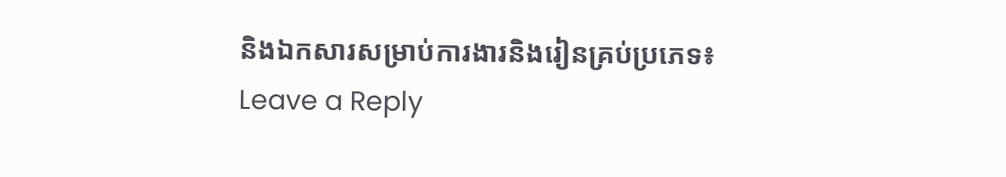និងឯកសារសម្រាប់ការងារនិងរៀនគ្រប់ប្រភេទ៖
Leave a Reply